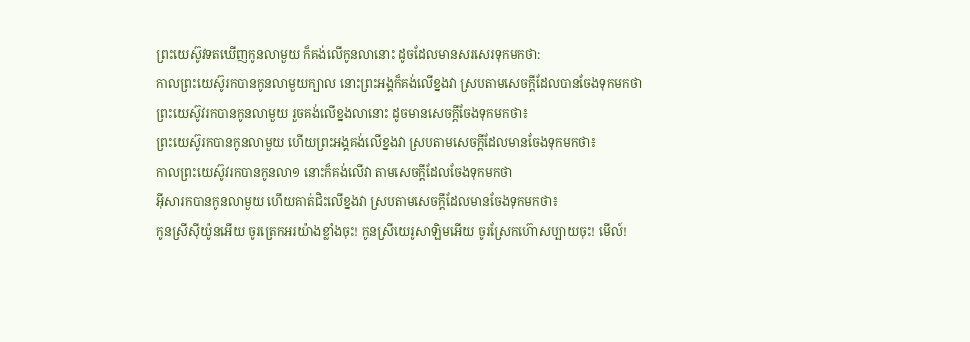ព្រះយេស៊ូវទតឃើញកូនលាមួយ ក៏គង់លើកូនលានោះ ដូចដែលមានសរសេរទុកមកថា:
កាលព្រះយេស៊ូរកបានកូនលាមួយក្បាល នោះព្រះអង្គក៏គង់លើខ្នងវា ស្របតាមសេចក្ដីដែលបានចែងទុកមកថា
ព្រះយេស៊ូវរកបានកូនលាមួយ រួចគង់លើខ្នងលានោះ ដូចមានសេចក្តីចែងទុកមកថា៖
ព្រះយេស៊ូរកបានកូនលាមួយ ហើយព្រះអង្គគង់លើខ្នងវា ស្របតាមសេចក្ដីដែលមានចែងទុកមកថា៖
កាលព្រះយេស៊ូវរកបានកូនលា១ នោះក៏គង់លើវា តាមសេចក្ដីដែលចែងទុកមកថា
អ៊ីសារកបានកូនលាមួយ ហើយគាត់ជិះលើខ្នងវា ស្របតាមសេចក្ដីដែលមានចែងទុកមកថា៖
កូនស្រីស៊ីយ៉ូនអើយ ចូរត្រេកអរយ៉ាងខ្លាំងចុះ! កូនស្រីយេរូសាឡិមអើយ ចូរស្រែកហ៊ោសប្បាយចុះ! មើល៍!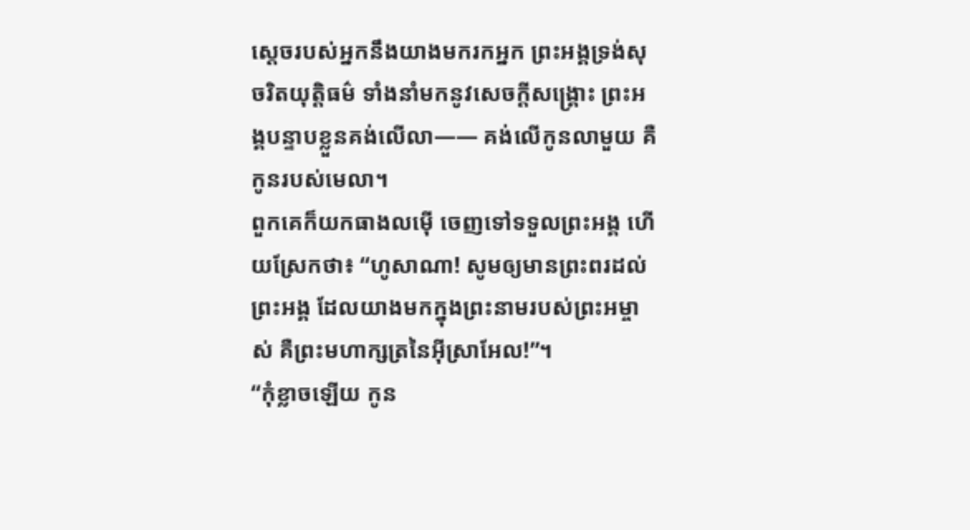ស្ដេចរបស់អ្នកនឹងយាងមករកអ្នក ព្រះអង្គទ្រង់សុចរិតយុត្តិធម៌ ទាំងនាំមកនូវសេចក្ដីសង្គ្រោះ ព្រះអង្គបន្ទាបខ្លួនគង់លើលា—— គង់លើកូនលាមួយ គឺកូនរបស់មេលា។
ពួកគេក៏យកធាងលម៉ើ ចេញទៅទទួលព្រះអង្គ ហើយស្រែកថា៖ “ហូសាណា! សូមឲ្យមានព្រះពរដល់ព្រះអង្គ ដែលយាងមកក្នុងព្រះនាមរបស់ព្រះអម្ចាស់ គឺព្រះមហាក្សត្រនៃអ៊ីស្រាអែល!”។
“កុំខ្លាចឡើយ កូន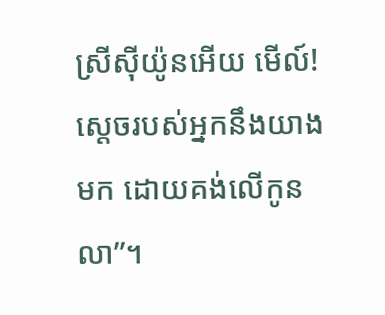ស្រីស៊ីយ៉ូនអើយ មើល៍! ស្ដេចរបស់អ្នកនឹងយាងមក ដោយគង់លើកូនលា”។